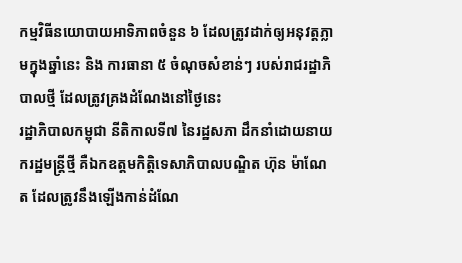កម្មវិធីនយោបាយអាទិភាពចំនួន ៦ ដែលត្រូវដាក់ឲ្យអនុវត្តភ្លាមក្នុងឆ្នាំនេះ និង ការធានា ៥ ចំណុចសំខាន់ៗ របស់រាជរដ្ឋាភិបាលថ្មី ដែលត្រូវគ្រងដំណែងនៅថ្ងៃនេះ
រដ្ឋាភិបាលកម្ពុជា នីតិកាលទី៧ នៃរដ្ឋសភា ដឹកនាំដោយនាយករដ្ឋមន្ត្រីថ្មី គឺឯកឧត្តមកិត្តិទេសាភិបាលបណ្ឌិត ហ៊ុន ម៉ាណែត ដែលត្រូវនឹងឡើងកាន់ដំណែ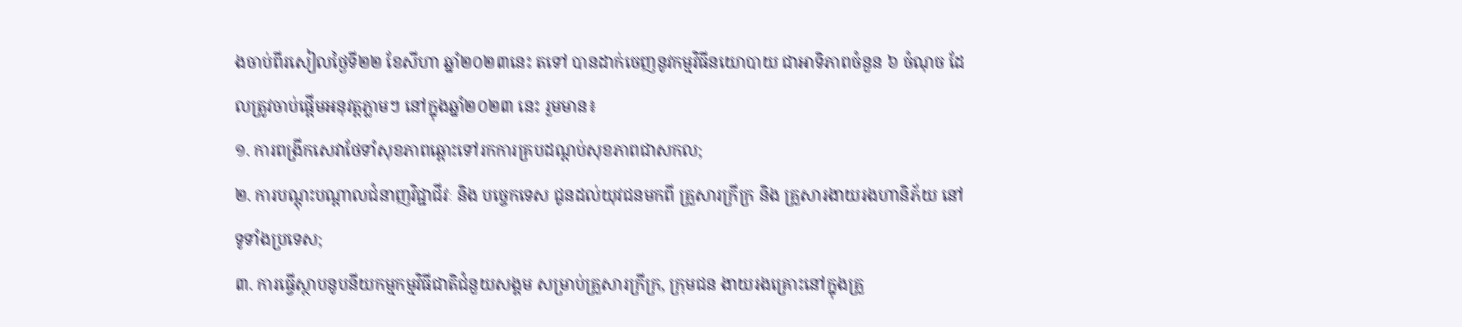ងចាប់ពីរសៀលថ្ងៃទី២២ ខែសីហា ឆ្នាំ២០២៣នេះ តទៅ បានដាក់ចេញនូវកម្មវិធីនយោបាយ ជាអាទិភាពចំនួន ៦ ចំណុច ដែលត្រូវចាប់ផ្តើមអនុវត្តភ្លាមៗ នៅក្នុងឆ្នាំ២០២៣ នេះ រួមមាន៖
១. ការពង្រីកសេវាថែទាំសុខភាពឆ្ពោះទៅរកការគ្របដណ្តប់សុខភាពជាសកល;
២. ការបណ្តុះបណ្តាលជំនាញវិជ្ជាជីវៈ និង បច្ចេកទេស ជូនដល់យុវជនមកពី គ្រួសារក្រីក្រ និង គ្រួសារងាយរងហានិភ័យ នៅទូទាំងប្រទេស;
៣. ការធ្វើស្ថាបនូបនីយកម្មកម្មវិធីជាតិជំនួយសង្គម សម្រាប់គ្រួសារក្រីក្រ, ក្រុមជន ងាយរងគ្រោះនៅក្នុងគ្រួ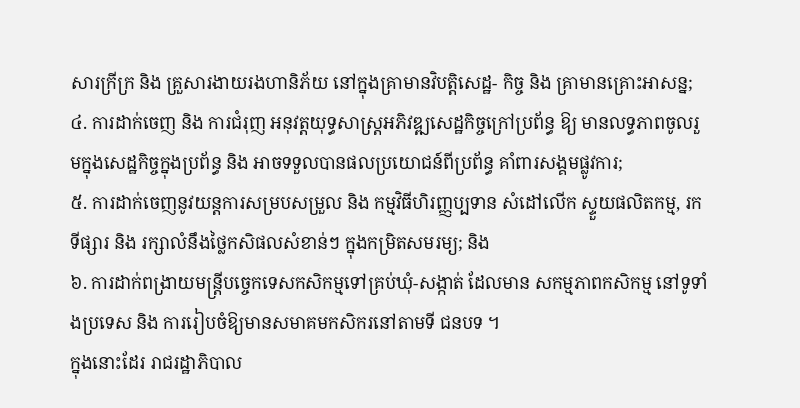សារក្រីក្រ និង គ្រួសារងាយរងហានិភ័យ នៅក្នុងគ្រាមានវិបត្តិសេដ្ឋ- កិច្ច និង គ្រាមានគ្រោះអាសន្ន;
៤. ការដាក់ចេញ និង ការជំរុញ អនុវត្តយុទ្ធសាស្ត្រអភិវឌ្ឍសេដ្ឋកិច្ចក្រៅប្រព័ន្ធ ឱ្យ មានលទ្ធភាពចូលរួមក្នុងសេដ្ឋកិច្ចក្នុងប្រព័ន្ធ និង អាចទទួលបានផលប្រយោជន៍ពីប្រព័ន្ធ គាំពារសង្គមផ្លូវការ;
៥. ការដាក់ចេញនូវយន្តការសម្របសម្រួល និង កម្មវិធីហិរញ្ញប្បទាន សំដៅលើក ស្ទួយផលិតកម្ម, រកទីផ្សារ និង រក្សាលំនឹងថ្លៃកសិផលសំខាន់ៗ ក្នុងកម្រិតសមរម្យ; និង
៦. ការដាក់ពង្រាយមន្ត្រីបច្ចេកទេសកសិកម្មទៅគ្រប់ឃុំ-សង្កាត់ ដែលមាន សកម្មភាពកសិកម្ម នៅទូទាំងប្រទេស និង ការរៀបចំឱ្យមានសមាគមកសិករនៅតាមទី ជនបទ ។
ក្នុងនោះដែរ រាជរដ្ឋាភិបាល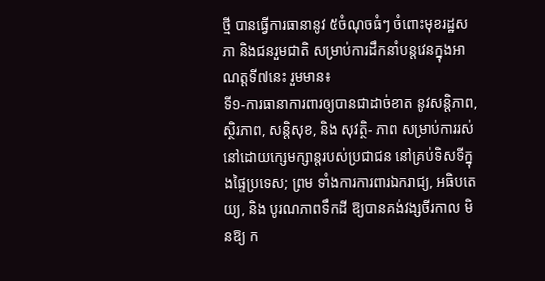ថ្មី បានធ្វើការធានានូវ ៥ចំណុចធំៗ ចំពោះមុខរដ្ឋសភា និងជនរួមជាតិ សម្រាប់ការដឹកនាំបន្តវេនក្នុងអាណត្តទី៧នេះ រួមមាន៖
ទី១-ការធានាការពារឲ្យបានជាដាច់ខាត នូវសន្តិភាព, ស្ថិរភាព, សន្តិសុខ, និង សុវត្ថិ- ភាព សម្រាប់ការរស់នៅដោយក្សេមក្សាន្តរបស់ប្រជាជន នៅគ្រប់ទិសទីក្នុងផ្ទៃប្រទេស; ព្រម ទាំងការការពារឯករាជ្យ, អធិបតេយ្យ, និង បូរណភាពទឹកដី ឱ្យបានគង់វង្សចីរកាល មិនឱ្យ ក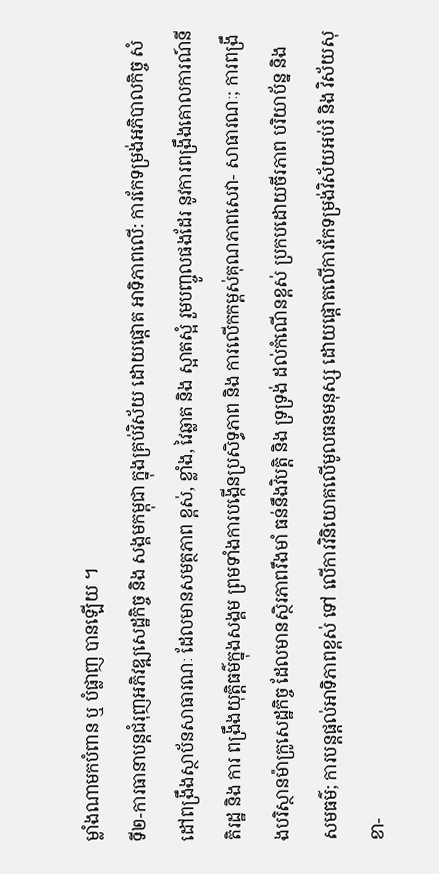ម្លាំងណាមកបំពាន ឬ បំផ្លាញ បានឡើយ ។
ទី២-ការធានាបន្តជំរុញអភិវឌ្ឍសេដ្ឋកិច្ច និង សង្គមកម្ពុជា ក្នុងគ្រប់វិស័យ ដោយផ្តោត អាទិភាពលើ: ការកែទម្រង់អភិបាលកិច្ច សំដៅពង្រឹងស្ថាប័នសាធារណៈ ដែលមានសមត្ថភាព ខ្ពស់, ខ្លាំង, វៃឆ្លាត និង ស្អាតស្អំ រួមបញ្ចូលផងដែរ នូវការពង្រឹងគោលការណ៍នីតិរដ្ឋ និង ការ ពង្រឹងយុត្តិធម៌ក្នុងសង្គម ព្រមទាំងការបង្កើនប្រសិទ្ធភាព និង ការលើកកម្ពស់គុណភាពសេវា- សាធារណៈ; ការពង្រឹងបរិស្ថានម៉ាក្រូសេដ្ឋកិច្ច ដែលមានស្ថិរភាពរឹងមាំ ធន់នឹងវិបត្តិ និង ទ្រទ្រង់ ដល់កំណើនខ្ពស់ ប្រកបដោយចីរភាព បរិយាប័ន្ន និង សមធម៌; ការបន្តផ្តល់អាទិភាពខ្ពស់ ទៅ លើការវិនិយោគលើមូលធនមនុស្ស ដោយផ្តោតលើការកែទម្រង់វិស័យអប់រំ និង វិស័យសុខា-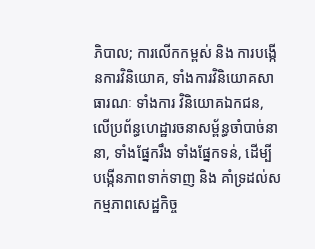ភិបាល; ការលើកកម្ពស់ និង ការបង្កើនការវិនិយោគ, ទាំងការវិនិយោគសាធារណៈ ទាំងការ វិនិយោគឯកជន, លើប្រព័ន្ធហេដ្ឋារចនាសម្ព័ន្ធចាំបាច់នានា, ទាំងផ្នែករឹង ទាំងផ្នែកទន់, ដើម្បី បង្កើនភាពទាក់ទាញ និង គាំទ្រដល់សកម្មភាពសេដ្ឋកិច្ច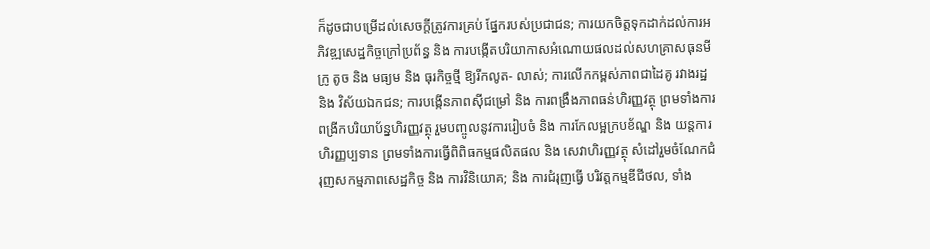ក៏ដូចជាបម្រើដល់សេចក្តីត្រូវការគ្រប់ ផ្នែករបស់ប្រជាជន; ការយកចិត្តទុកដាក់ដល់ការអភិវឌ្ឍសេដ្ឋកិច្ចក្រៅប្រព័ន្ធ និង ការបង្កើតបរិយាកាសអំណោយផលដល់សហគ្រាសធុនមីក្រូ តូច និង មធ្យម និង ធុរកិច្ចថ្មី ឱ្យរីកលូត- លាស់; ការលើកកម្ពស់ភាពជាដៃគូ រវាងរដ្ឋ និង វិស័យឯកជន; ការបង្កើនភាពស៊ីជម្រៅ និង ការពង្រឹងភាពធន់ហិរញ្ញវត្ថុ ព្រមទាំងការពង្រីកបរិយាប័ន្នហិរញ្ញវត្ថុ រួមបញ្ចូលនូវការរៀបចំ និង ការកែលម្អក្របខ័ណ្ឌ និង យន្តការហិរញ្ញប្បទាន ព្រមទាំងការធ្វើពិពិធកម្មផលិតផល និង សេវាហិរញ្ញវត្ថុ សំដៅរួមចំណែកជំរុញសកម្មភាពសេដ្ឋកិច្ច និង ការវិនិយោគ; និង ការជំរុញធ្វើ បរិវត្តកម្មឌីជីថល, ទាំង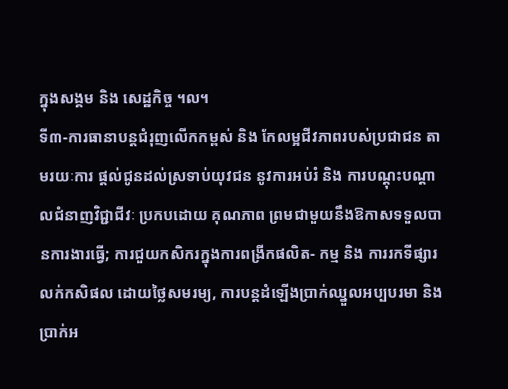ក្នុងសង្គម និង សេដ្ឋកិច្ច ។ល។
ទី៣-ការធានាបន្តជំរុញលើកកម្ពស់ និង កែលម្អជីវភាពរបស់ប្រជាជន តាមរយៈការ ផ្តល់ជូនដល់ស្រទាប់យុវជន នូវការអប់រំ និង ការបណ្ដុះបណ្តាលជំនាញវិជ្ជាជីវៈ ប្រកបដោយ គុណភាព ព្រមជាមួយនឹងឱកាសទទួលបានការងារធ្វើ; ការជួយកសិករក្នុងការពង្រីកផលិត- កម្ម និង ការរកទីផ្សារលក់កសិផល ដោយថ្លៃសមរម្យ, ការបន្តដំឡើងប្រាក់ឈ្នួលអប្បបរមា និង ប្រាក់អ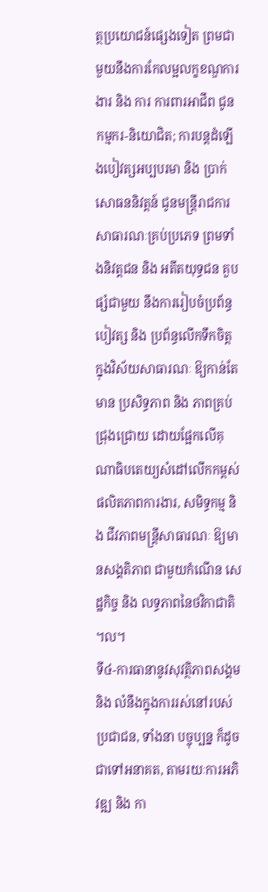ត្ថប្រយោជន៍ផ្សេងទៀត ព្រមជាមួយនឹងការកែលម្អលក្ខខណ្ឌការងារ និង ការ ការពារអាជីព ជូនកម្មករ-និយោជិត; ការបន្តដំឡើងបៀវត្សអប្បបរមា និង ប្រាក់សោធននិវត្តន៍ ជូនមន្ត្រីរាជការសាធារណៈគ្រប់ប្រភេទ ព្រមទាំងនិវត្តជន និង អតីតយុទ្ធជន គួបផ្សំជាមួយ នឹងការរៀបចំប្រព័ន្ធបៀវត្ស និង ប្រព័ន្ធលើកទឹកចិត្ត ក្នុងវិស័យសាធារណៈ ឱ្យកាន់តែមាន ប្រសិទ្ធភាព និង ភាពគ្រប់ជ្រុងជ្រោយ ដោយផ្អែកលើគុណាធិបតេយ្យសំដៅលើកកម្ពស់ ផលិតភាពការងារ, សមិទ្ធកម្ម និង ជីវភាពមន្ត្រីសាធារណៈ ឱ្យមានសង្គតិភាព ជាមួយកំណើន សេដ្ឋកិច្ច និង លទ្ធភាពនៃថវិកាជាតិ ។ល។
ទី៤-ការធានានូវសុវត្ថិភាពសង្គម និង លំនឹងក្នុងការរស់នៅរបស់ប្រជាជន, ទាំងនា បច្ចុប្បន្ន ក៏ដូចជាទៅអនាគត, តាមរយៈការអភិវឌ្ឍ និង កា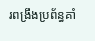រពង្រឹងប្រព័ន្ធគាំ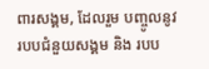ពារសង្គម, ដែលរួម បញ្ចូលនូវ របបជំនួយសង្គម និង របប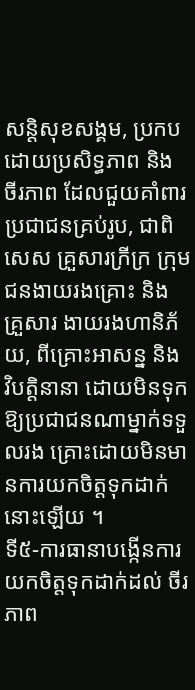សន្តិសុខសង្គម, ប្រកបដោយប្រសិទ្ធភាព និង ចីរភាព ដែលជួយគាំពារប្រជាជនគ្រប់រូប, ជាពិសេស គ្រួសារក្រីក្រ ក្រុមជនងាយរងគ្រោះ និង គ្រួសារ ងាយរងហានិភ័យ, ពីគ្រោះអាសន្ន និង វិបត្តិនានា ដោយមិនទុកឱ្យប្រជាជនណាម្នាក់ទទួលរង គ្រោះដោយមិនមានការយកចិត្តទុកដាក់នោះឡើយ ។
ទី៥-ការធានាបង្កើនការយកចិត្តទុកដាក់ដល់ ចីរភាព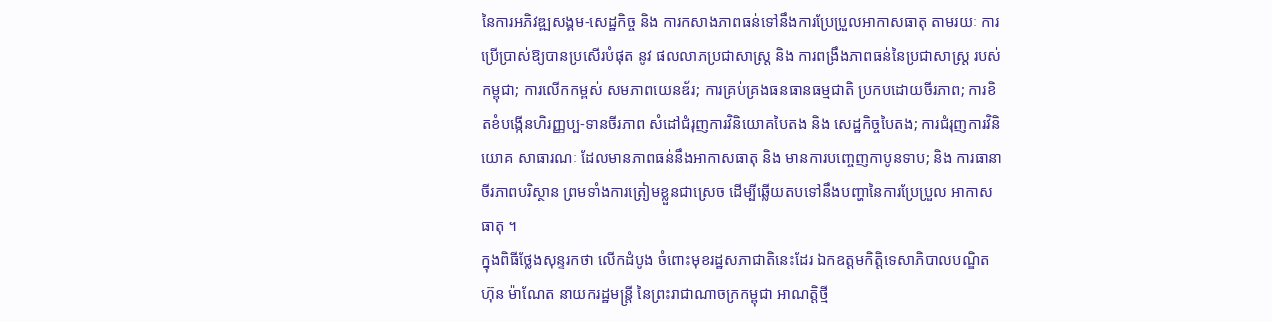នៃការអភិវឌ្ឍសង្គម-សេដ្ឋកិច្ច និង ការកសាងភាពធន់ទៅនឹងការប្រែប្រួលអាកាសធាតុ តាមរយៈ ការប្រើប្រាស់ឱ្យបានប្រសើរបំផុត នូវ ផលលាភប្រជាសាស្ត្រ និង ការពង្រឹងភាពធន់នៃប្រជាសាស្ត្រ របស់កម្ពុជា; ការលើកកម្ពស់ សមភាពយេនឌ័រ; ការគ្រប់គ្រងធនធានធម្មជាតិ ប្រកបដោយចីរភាព; ការខិតខំបង្កើនហិរញ្ញប្ប-ទានចីរភាព សំដៅជំរុញការវិនិយោគបៃតង និង សេដ្ឋកិច្ចបៃតង; ការជំរុញការវិនិយោគ សាធារណៈ ដែលមានភាពធន់នឹងអាកាសធាតុ និង មានការបញ្ចេញកាបូនទាប; និង ការធានា ចីរភាពបរិស្ថាន ព្រមទាំងការត្រៀមខ្លួនជាស្រេច ដើម្បីឆ្លើយតបទៅនឹងបញ្ហានៃការប្រែប្រួល អាកាសធាតុ ។
ក្នុងពិធីថ្លែងសុន្ទរកថា លើកដំបូង ចំពោះមុខរដ្ឋសភាជាតិនេះដែរ ឯកឧត្តមកិត្តិទេសាភិបាលបណ្ឌិត ហ៊ុន ម៉ាណែត នាយករដ្ឋមន្ត្រី នៃព្រះរាជាណាចក្រកម្ពុជា អាណត្តិថ្មី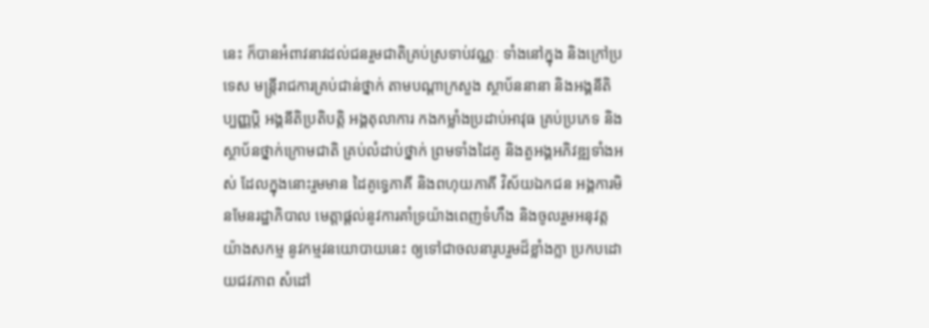នេះ ក៏បានអំពាវនាវដល់ជនរួមជាតិគ្រប់ស្រទាប់វណ្ណៈ ទាំងនៅក្នុង និងក្រៅប្រទេស មន្ត្រីរាជការគ្រប់ជាន់ថ្នាក់ តាមបណ្តាក្រសួង ស្ថាប័ននានា និងអង្គនីតិប្បញ្ញប្តិ អង្គនីតិប្រតិបត្តិ អង្គតុលាការ កងកម្លាំងប្រដាប់អាវុធ គ្រប់ប្រភេទ និង ស្ថាប័នថ្នាក់ក្រោមជាតិ គ្រប់លំដាប់ថ្នាក់ ព្រមទាំងដៃគូ និងតួអង្គអភិវឌ្ឍទាំងអស់ ដែលក្នុងនោះរួមមាន ដៃគូទ្វេភាគី និងពហុយភាគី វិស័យឯកជន អង្គការមិនមែនរដ្ឋាភិបាល មេត្តាផ្តល់នូវការគាំទ្រយ៉ាងពេញទំហឹង និងចូលរួមអនុវត្តយ៉ាងសកម្ម នូវកម្មវនយោបាយនេះ ឲ្យទៅជាចលនារូបរួមដ៏ខ្លាំងក្លា ប្រកបដោយជវភាព សំដៅ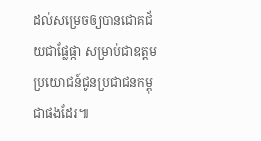ដល់សម្រេចឲ្យបានជោគជ័យជាផ្លែផ្កា សម្រាប់ជាឧត្តមប្រយោជន៍ជូនប្រជាជនកម្ពុជាផងដែរ៕